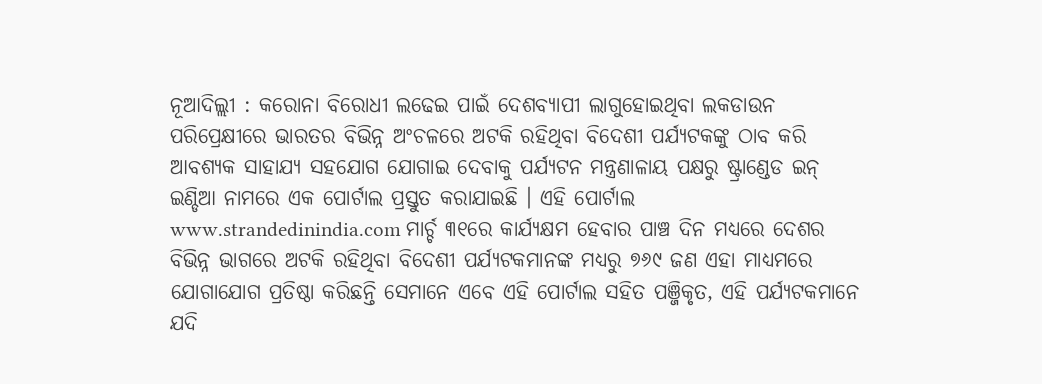ନୂଆଦିଲ୍ଲୀ : କରୋନା ବିରୋଧୀ ଲଢେଇ ପାଇଁ ଦେଶବ୍ୟାପୀ ଲାଗୁହୋଇଥିବା ଲକଡାଉନ ପରିପ୍ରେକ୍ଷୀରେ ଭାରତର ବିଭିନ୍ନ ଅଂଚଳରେ ଅଟକି ରହିଥିବା ବିଦେଶୀ ପର୍ଯ୍ୟଟକଙ୍କୁ ଠାବ କରି ଆବଶ୍ୟକ ସାହାଯ୍ୟ ସହଯୋଗ ଯୋଗାଇ ଦେବାକୁ ପର୍ଯ୍ୟଟନ ମନ୍ତ୍ରଣାଳାୟ ପକ୍ଷରୁ ଷ୍ଟ୍ରାଣ୍ଡେଡ ଇନ୍ ଇଣ୍ଡିଆ ନାମରେ ଏକ ପୋର୍ଟାଲ ପ୍ରସ୍ତୁତ କରାଯାଇଛି । ଏହି ପୋର୍ଟାଲ www.strandedinindia.com ମାର୍ଚ୍ଚ ୩୧ରେ କାର୍ଯ୍ୟକ୍ଷମ ହେବାର ପାଞ୍ଚ ଦିନ ମଧ୍ୟରେ ଦେଶର ବିଭିନ୍ନ ଭାଗରେ ଅଟକି ରହିଥିବା ବିଦେଶୀ ପର୍ଯ୍ୟଟକମାନଙ୍କ ମଧ୍ୟରୁ ୭୬୯ ଜଣ ଏହା ମାଧ୍ୟମରେ ଯୋଗାଯୋଗ ପ୍ରତିଷ୍ଠା କରିଛନ୍ତି ସେମାନେ ଏବେ ଏହି ପୋର୍ଟାଲ ସହିତ ପଞ୍ଜିକୃତ, ଏହି ପର୍ଯ୍ୟଟକମାନେ ଯଦି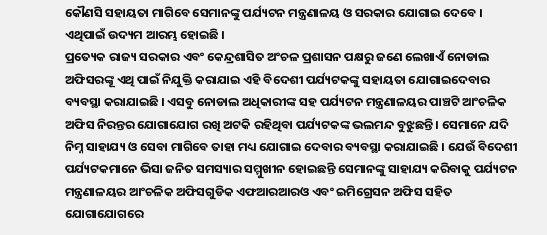କୌଣସି ସହାୟତା ମାଗିବେ ସେମାନଙ୍କୁ ପର୍ଯ୍ୟଟନ ମନ୍ତ୍ରଣାଳୟ ଓ ସରକାର ଯୋଗାଇ ଦେବେ । ଏଥିପାଇଁ ଉଦ୍ୟମ ଆରମ୍ଭ ହୋଇଛି ।
ପ୍ରତ୍ୟେକ ରାଜ୍ୟ ସରକାର ଏବଂ କେନ୍ଦ୍ରଶାସିତ ଅଂଚଳ ପ୍ରଶାସନ ପକ୍ଷରୁ ଜଣେ ଲେଖାଏଁ ନୋଡାଲ ଅଫିସରଙ୍କୂ ଏଥି ପାଇଁ ନିଯୁକ୍ତି କରାଯାଇ ଏହି ବିଦେଶୀ ପର୍ଯ୍ୟଟକଙ୍କୁ ସହାୟତା ଯୋଗାଇଦେବାର ବ୍ୟବସ୍ଥା କରାଯାଇଛି । ଏସବୁ ନୋଡାଲ ଅଧିକାରୀଙ୍କ ସହ ପର୍ଯ୍ୟଟନ ମନ୍ତ୍ରଣାଳୟର ପାଞ୍ଚଟି ଆଂଚଳିକ ଅଫିସ ନିରନ୍ତର ଯୋଗାଯୋଗ ରଖି ଅଟକି ରହିଥିବା ପର୍ଯ୍ୟଟକଙ୍କ ଭଲମନ୍ଦ ବୁଝୁଛନ୍ତି । ସେମାନେ ଯଦି ନିମ୍ନ ସାହାଯ୍ୟ ଓ ସେବା ମାଗିବେ ତାହା ମଧ୍ୟ ଯୋଗାଇ ଦେବାର ବ୍ୟବସ୍ଥା କରାଯାଇଛି । ଯେଉଁ ବିଦେଶୀ ପର୍ଯ୍ୟଟକମାନେ ଭିସା ଜନିତ ସମସ୍ୟାର ସମ୍ମୁଖୀନ ହୋଇଛନ୍ତି ସେମାନଙ୍କୁ ସାହାଯ୍ୟ କରିବାକୁ ପର୍ଯ୍ୟଟନ ମନ୍ତ୍ରଣାଳୟର ଆଂଚଳିକ ଅଫିସଗୁଡିକ ଏଫଆରଆରଓ ଏବଂ ଇମିଗ୍ରେସନ ଅଫିସ ସହିତ ଯୋଗାଯୋଗରେ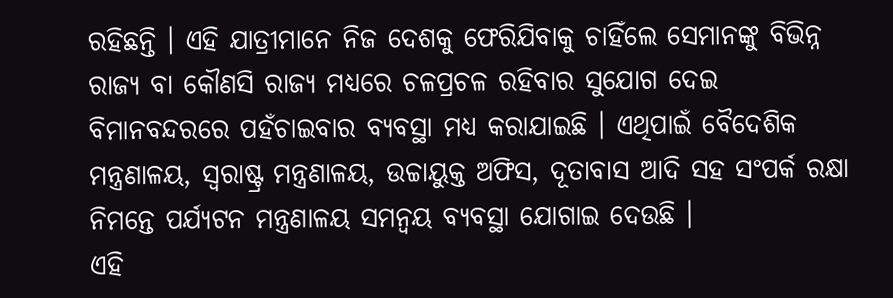ରହିଛନ୍ତି । ଏହି ଯାତ୍ରୀମାନେ ନିଜ ଦେଶକୁ ଫେରିଯିବାକୁ ଚାହିଁଲେ ସେମାନଙ୍କୁ ବିଭିନ୍ନ ରାଜ୍ୟ ବା କୌଣସି ରାଜ୍ୟ ମଧ୍ୟରେ ଚଳପ୍ରଚଳ ରହିବାର ସୁଯୋଗ ଦେଇ ବିମାନବନ୍ଦରରେ ପହଁଚାଇବାର ବ୍ୟବସ୍ଥା ମଧ୍ୟ କରାଯାଇଛି । ଏଥିପାଇଁ ବୈଦେଶିକ ମନ୍ତ୍ରଣାଳୟ, ସ୍ୱରାଷ୍ଟ୍ର ମନ୍ତ୍ରଣାଳୟ, ଉଚ୍ଚାୟୁକ୍ତ ଅଫିସ, ଦୂତାବାସ ଆଦି ସହ ସଂପର୍କ ରକ୍ଷା ନିମନ୍ତେ ପର୍ଯ୍ୟଟନ ମନ୍ତ୍ରଣାଳୟ ସମନ୍ୱୟ ବ୍ୟବସ୍ଥା ଯୋଗାଇ ଦେଉଛି ।
ଏହି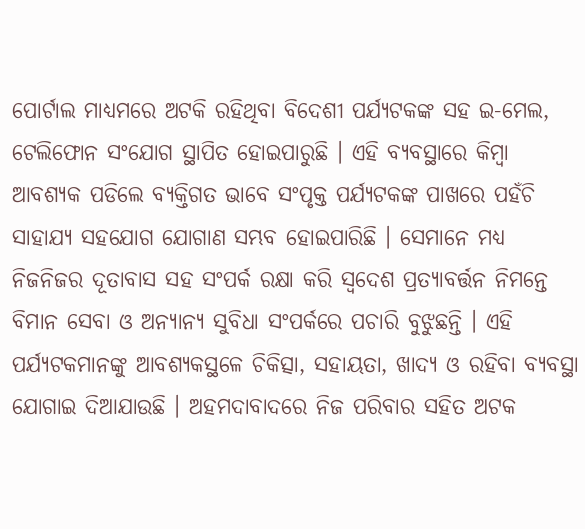ପୋର୍ଟାଲ ମାଧ୍ୟମରେ ଅଟକି ରହିଥିବା ବିଦେଶୀ ପର୍ଯ୍ୟଟକଙ୍କ ସହ ଇ-ମେଲ, ଟେଲିଫୋନ ସଂଯୋଗ ସ୍ଥାପିତ ହୋଇପାରୁଛି । ଏହି ବ୍ୟବସ୍ଥାରେ କିମ୍ବା ଆବଶ୍ୟକ ପଡିଲେ ବ୍ୟକ୍ତିଗତ ଭାବେ ସଂପୃକ୍ତ ପର୍ଯ୍ୟଟକଙ୍କ ପାଖରେ ପହଁଚି ସାହାଯ୍ୟ ସହଯୋଗ ଯୋଗାଣ ସମ୍ଭବ ହୋଇପାରିଛି । ସେମାନେ ମଧ୍ୟ ନିଜନିଜର ଦୂତାବାସ ସହ ସଂପର୍କ ରକ୍ଷା କରି ସ୍ୱଦେଶ ପ୍ରତ୍ୟାବର୍ତ୍ତନ ନିମନ୍ତେ ବିମାନ ସେବା ଓ ଅନ୍ୟାନ୍ୟ ସୁବିଧା ସଂପର୍କରେ ପଚାରି ବୁଝୁଛନ୍ତି । ଏହି ପର୍ଯ୍ୟଟକମାନଙ୍କୁ ଆବଶ୍ୟକସ୍ଥଳେ ଚିକିତ୍ସା, ସହାୟତା, ଖାଦ୍ୟ ଓ ରହିବା ବ୍ୟବସ୍ଥା ଯୋଗାଇ ଦିଆଯାଉଛି । ଅହମଦାବାଦରେ ନିଜ ପରିବାର ସହିତ ଅଟକ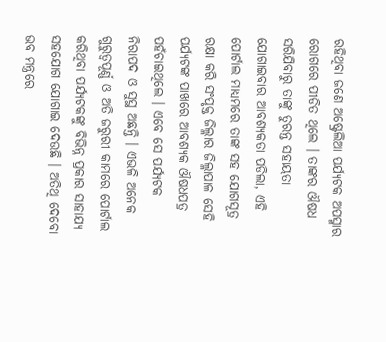ରହିଥିବା ଜଣେ ଅଷ୍ଟ୍ରେଲିଆ ପର୍ଯ୍ୟଟକ ଅପସ୍ମାର ରୋଗରେ ପୀଡିତ ଥିଲେ । ତାଙ୍କର ଔଷଧ ସରିଯିବାରୁ ତାଙ୍କୁ ତୁରନ୍ତ ସହାୟତା ଯୋଗାଇବାର ଆବଶ୍ୟକତା ପଡିଲା, ଏହି ପୋର୍ଟାଲ ମାଧ୍ୟମରେ ତାଙ୍କ ସହ ଯୋଗସୂତ୍ର ରକ୍ଷା କରି ସଂପୃକ୍ତ ଜିଲ୍ଳାର ଜିଲ୍ଳାପାଳ ସେହି ପର୍ଯ୍ୟଟଙ୍କ ପାଖରେ ଆବଶ୍ୟକ ଔଷଧପତ୍ର ପହଁଚାଇଥିଲେ । ଏବେ ସେ ପର୍ଯ୍ୟଟକ ନିରାପଦ ଓ ସୁସ୍ଥ ଅଛନ୍ତି । ଏଭଳି ଅନେକ ଗୁରୁତ୍ୱପୂର୍ଣ୍ଣ ଓ ଅତି ଜରୁରୀ କାମରେ ପୋର୍ଟାଲ କରିଥିବା ପର୍ଯ୍ୟଟକଙ୍କୁ ବିଭିନ୍ନ ପ୍ରକାର ସାହାଯ୍ୟ ସହଯୋଗ ଯୋଗାଇ ଦେଉଛି । ଅତିଥି ଦେବୋ ଭବ ମନ୍ତ୍ରରେ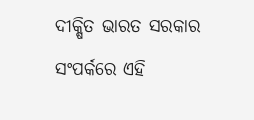ଦୀକ୍ଷିତ ଭାରତ ସରକାର ସଂପର୍କରେ ଏହି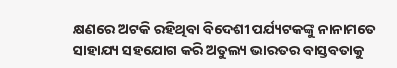କ୍ଷଣରେ ଅଟକି ରହିଥିବା ବିଦେଶୀ ପର୍ଯ୍ୟଟକଙ୍କୁ ନାନାମତେ ସାହାଯ୍ୟ ସହଯୋଗ କରି ଅତୁଲ୍ୟ ଭାରତର ବାସ୍ତବତାକୁ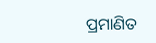ପ୍ରମାଣିତ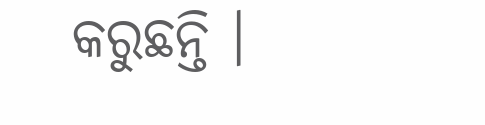କରୁଛନ୍ତି ।